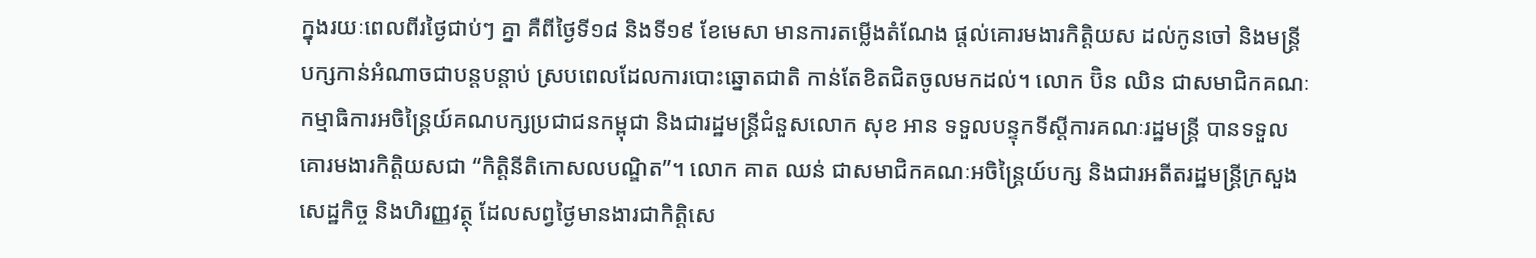ក្នុងរយៈពេលពីរថ្ងៃជាប់ៗ គ្នា គឺពីថ្ងៃទី១៨ និងទី១៩ ខែមេសា មានការតម្លើងតំណែង ផ្តល់គោរមងារកិត្តិយស ដល់កូនចៅ និងមន្រ្តីបក្សកាន់អំណាចជាបន្តបន្តាប់ ស្របពេលដែលការបោះឆ្នោតជាតិ កាន់តែខិតជិតចូលមកដល់។ លោក ប៊ិន ឈិន ជាសមាជិកគណៈកម្មាធិការអចិន្រ្តៃយ៍គណបក្សប្រជាជនកម្ពុជា និងជារដ្ឋមន្រ្តីជំនួសលោក សុខ អាន ទទួលបន្ទុកទីស្តីការគណៈរដ្ឋមន្រ្តី បានទទួលគោរមងារកិត្តិយសជា “កិត្តិនីតិកោសលបណ្ឌិត”។ លោក គាត ឈន់ ជាសមាជិកគណៈអចិន្ត្រៃយ៍បក្ស និងជារអតីតរដ្ឋមន្ត្រីក្រសួងសេដ្ឋកិច្ច និងហិរញ្ញវត្ថុ ដែលសព្វថ្ងៃមានងារជាកិត្តិសេ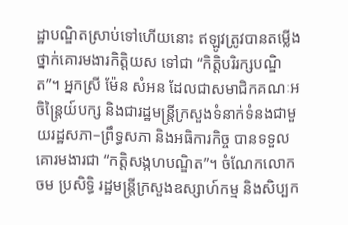ដ្ឋាបណ្ឌិតស្រាប់ទៅហើយនោះ ឥឡូវត្រូវបានតម្លើងថ្នាក់គោរមងារកិត្តិយស ទៅជា “កិត្តិបរិរក្សបណ្ឌិត”។ អ្នកស្រី ម៉ែន សំអន ដែលជាសមាជិកគណៈអចិន្ត្រៃយ៍បក្ស និងជារដ្ឋមន្ត្រីក្រសួងទំនាក់ទំនងជាមួយរដ្ឋសភា–ព្រឹទ្ធសភា និងអធិការកិច្ច បានទទួលគោរមងារជា “កត្តិសង្កហបណ្ឌិត”។ ចំណែកលោក ចម ប្រសិទ្ធិ រដ្ឋមន្ត្រីក្រសួងឧស្សាហ៍កម្ម និងសិប្បក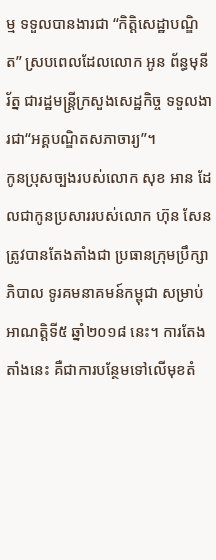ម្ម ទទួលបានងារជា “កិត្តិសេដ្ឋាបណ្ឌិត” ស្របពេលដែលលោក អូន ព័ន្ធមុនីរ័ត្ន ជារដ្ឋមន្ត្រីក្រសួងសេដ្ឋកិច្ច ទទួលងារជា“អគ្គបណ្ឌិតសភាចារ្យ”។
កូនប្រុសច្បងរបស់លោក សុខ អាន ដែលជាកូនប្រសាររបស់លោក ហ៊ុន សែន ត្រូវបានតែងតាំងជា ប្រធានក្រុមប្រឹក្សាភិបាល ទូរគមនាគមន៍កម្ពុជា សម្រាប់អាណត្តិទី៥ ឆ្នាំ២០១៨ នេះ។ ការតែងតាំងនេះ គឺជាការបន្ថែមទៅលើមុខតំ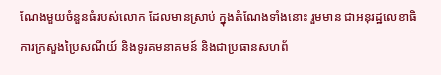ណែងមួយចំនួនធំរបស់លោក ដែលមានស្រាប់ ក្នុងតំណែងទាំងនោះ រួមមាន ជាអនុរដ្ឋលេខាធិការក្រសួងប្រៃសណីយ៍ និងទូរគមនាគមន៍ និងជាប្រធានសហព័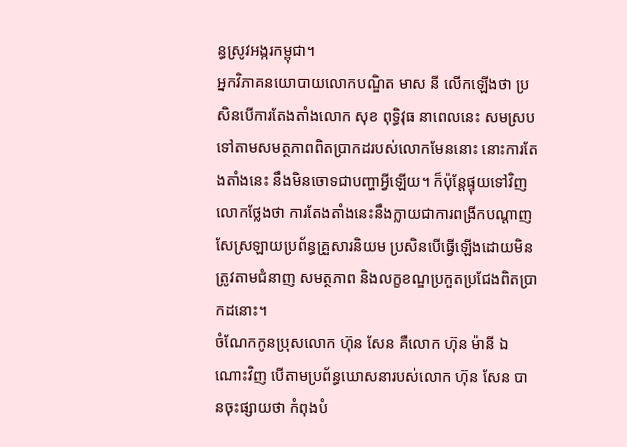ន្ធស្រូវអង្ករកម្ពុជា។
អ្នកវិភាគនយោបាយលោកបណ្ឌិត មាស នី លើកឡើងថា ប្រសិនបើការតែងតាំងលោក សុខ ពុទ្ធិវុធ នាពេលនេះ សមស្របទៅតាមសមត្ថភាពពិតប្រាកដរបស់លោកមែននោះ នោះការតែងតាំងនេះ នឹងមិនចោទជាបញ្ហាអ្វីឡើយ។ ក៏ប៉ុន្តែផ្ទុយទៅវិញ លោកថ្លែងថា ការតែងតាំងនេះនឹងក្លាយជាការពង្រីកបណ្ដាញសែស្រឡាយប្រព័ន្ធគ្រួសារនិយម ប្រសិនបើធ្វើឡើងដោយមិនត្រូវតាមជំនាញ សមត្ថភាព និងលក្ខខណ្ឌប្រកួតប្រជែងពិតប្រាកដនោះ។
ចំណែកកូនប្រុសលោក ហ៊ុន សែន គឺលោក ហ៊ុន ម៉ានី ឯណោះវិញ បើតាមប្រព័ន្ធឃោសនារបស់លោក ហ៊ុន សែន បានចុះផ្សាយថា កំពុងបំ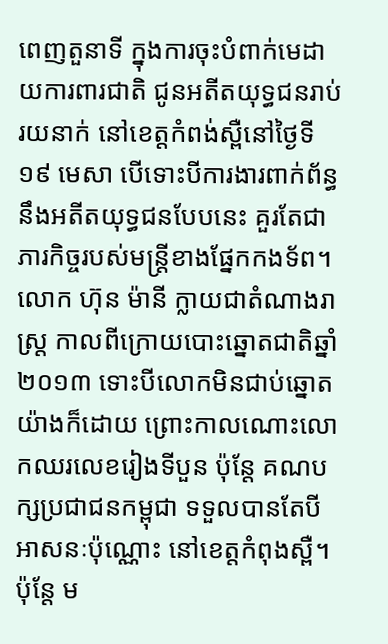ពេញតួនាទី ក្នុងការចុះបំពាក់មេដាយការពារជាតិ ជូនអតីតយុទ្ធជនរាប់រយនាក់ នៅខេត្តកំពង់ស្ពឺនៅថ្ងៃទី១៩ មេសា បើទោះបីការងារពាក់ព័ន្ធនឹងអតីតយុទ្ធជនបែបនេះ គួរតែជាភារកិច្ចរបស់មន្រ្តីខាងផ្នែកកងទ័ព។ លោក ហ៊ុន ម៉ានី ក្លាយជាតំណាងរាស្រ្ត កាលពីក្រោយបោះឆ្នោតជាតិឆ្នាំ២០១៣ ទោះបីលោកមិនជាប់ឆ្នោតយ៉ាងក៏ដោយ ព្រោះកាលណោះលោកឈរលេខរៀងទីបួន ប៉ុន្តែ គណបក្សប្រជាជនកម្ពុជា ទទួលបានតែបីអាសនៈប៉ុណ្ណោះ នៅខេត្តកំពុងស្ពឺ។ ប៉ុន្តែ ម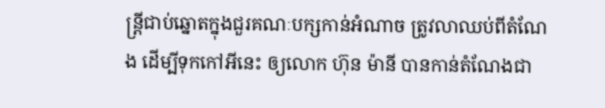ន្រ្តីជាប់ឆ្នោតក្នុងជួរគណៈបក្សកាន់អំណាច ត្រូវលាឈប់ពីតំណែង ដើម្បីទុកកៅអីនេះ ឲ្យលោក ហ៊ុន ម៉ានី បានកាន់តំណែងជា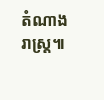តំណាងរាស្រ្ត៕